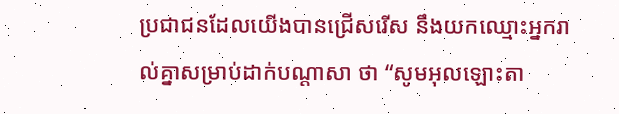ប្រជាជនដែលយើងបានជ្រើសរើស នឹងយកឈ្មោះអ្នករាល់គ្នាសម្រាប់ដាក់បណ្ដាសា ថា “សូមអុលឡោះតា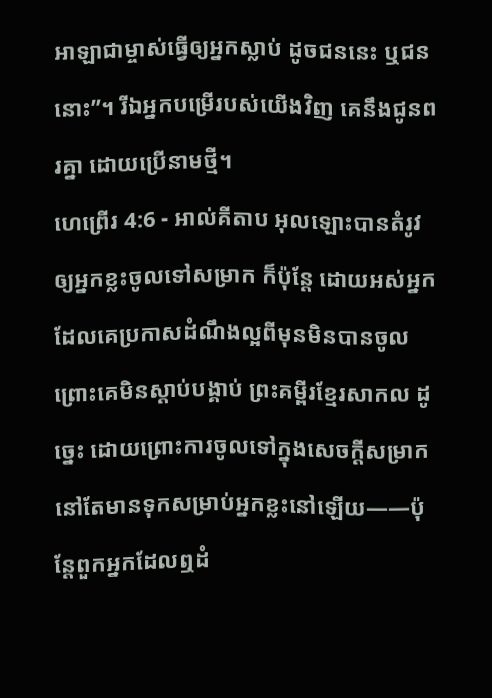អាឡាជាម្ចាស់ធ្វើឲ្យអ្នកស្លាប់ ដូចជននេះ ឬជននោះ”។ រីឯអ្នកបម្រើរបស់យើងវិញ គេនឹងជូនពរគ្នា ដោយប្រើនាមថ្មី។
ហេព្រើរ 4:6 - អាល់គីតាប អុលឡោះបានតំរូវឲ្យអ្នកខ្លះចូលទៅសម្រាក ក៏ប៉ុន្ដែ ដោយអស់អ្នកដែលគេប្រកាសដំណឹងល្អពីមុនមិនបានចូល ព្រោះគេមិនស្ដាប់បង្គាប់ ព្រះគម្ពីរខ្មែរសាកល ដូច្នេះ ដោយព្រោះការចូលទៅក្នុងសេចក្ដីសម្រាកនៅតែមានទុកសម្រាប់អ្នកខ្លះនៅឡើយ——ប៉ុន្តែពួកអ្នកដែលឮដំ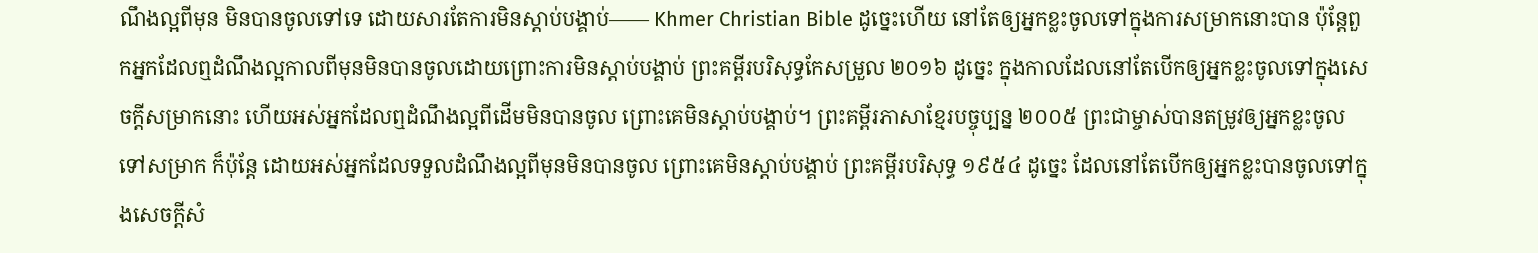ណឹងល្អពីមុន មិនបានចូលទៅទេ ដោយសារតែការមិនស្ដាប់បង្គាប់—— Khmer Christian Bible ដូច្នេះហើយ នៅតែឲ្យអ្នកខ្លះចូលទៅក្នុងការសម្រាកនោះបាន ប៉ុន្ដែពួកអ្នកដែលឮដំណឹងល្អកាលពីមុនមិនបានចូលដោយព្រោះការមិនស្ដាប់បង្គាប់ ព្រះគម្ពីរបរិសុទ្ធកែសម្រួល ២០១៦ ដូច្នេះ ក្នុងកាលដែលនៅតែបើកឲ្យអ្នកខ្លះចូលទៅក្នុងសេចក្ដីសម្រាកនោះ ហើយអស់អ្នកដែលឮដំណឹងល្អពីដើមមិនបានចូល ព្រោះគេមិនស្ដាប់បង្គាប់។ ព្រះគម្ពីរភាសាខ្មែរបច្ចុប្បន្ន ២០០៥ ព្រះជាម្ចាស់បានតម្រូវឲ្យអ្នកខ្លះចូលទៅសម្រាក ក៏ប៉ុន្តែ ដោយអស់អ្នកដែលទទួលដំណឹងល្អពីមុនមិនបានចូល ព្រោះគេមិនស្ដាប់បង្គាប់ ព្រះគម្ពីរបរិសុទ្ធ ១៩៥៤ ដូច្នេះ ដែលនៅតែបើកឲ្យអ្នកខ្លះបានចូលទៅក្នុងសេចក្ដីសំ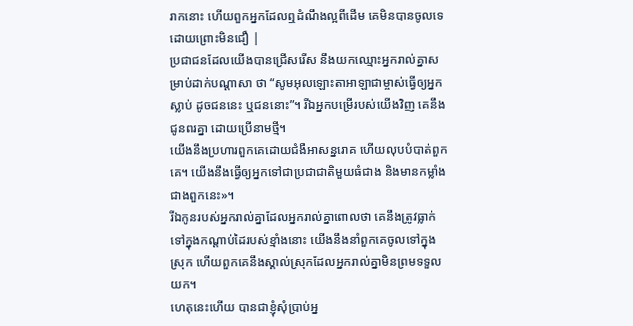រាកនោះ ហើយពួកអ្នកដែលឮដំណឹងល្អពីដើម គេមិនបានចូលទេ ដោយព្រោះមិនជឿ |
ប្រជាជនដែលយើងបានជ្រើសរើស នឹងយកឈ្មោះអ្នករាល់គ្នាសម្រាប់ដាក់បណ្ដាសា ថា “សូមអុលឡោះតាអាឡាជាម្ចាស់ធ្វើឲ្យអ្នកស្លាប់ ដូចជននេះ ឬជននោះ”។ រីឯអ្នកបម្រើរបស់យើងវិញ គេនឹងជូនពរគ្នា ដោយប្រើនាមថ្មី។
យើងនឹងប្រហារពួកគេដោយជំងឺអាសន្នរោគ ហើយលុបបំបាត់ពួកគេ។ យើងនឹងធ្វើឲ្យអ្នកទៅជាប្រជាជាតិមួយធំជាង និងមានកម្លាំងជាងពួកនេះ»។
រីឯកូនរបស់អ្នករាល់គ្នាដែលអ្នករាល់គ្នាពោលថា គេនឹងត្រូវធ្លាក់ទៅក្នុងកណ្តាប់ដៃរបស់ខ្មាំងនោះ យើងនឹងនាំពួកគេចូលទៅក្នុងស្រុក ហើយពួកគេនឹងស្គាល់ស្រុកដែលអ្នករាល់គ្នាមិនព្រមទទួលយក។
ហេតុនេះហើយ បានជាខ្ញុំសុំប្រាប់អ្ន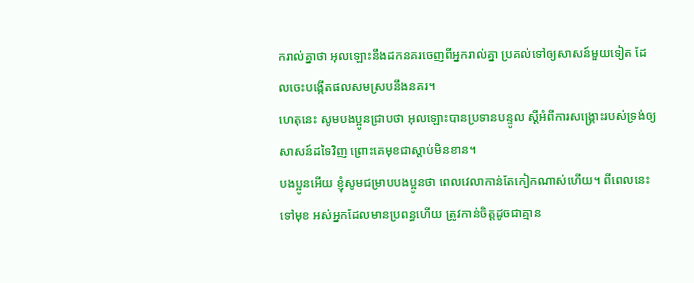ករាល់គ្នាថា អុលឡោះនឹងដកនគរចេញពីអ្នករាល់គ្នា ប្រគល់ទៅឲ្យសាសន៍មួយទៀត ដែលចេះបង្កើតផលសមស្របនឹងនគរ។
ហេតុនេះ សូមបងប្អូនជ្រាបថា អុលឡោះបានប្រទានបន្ទូល ស្ដីអំពីការសង្គ្រោះរបស់ទ្រង់ឲ្យសាសន៍ដទៃវិញ ព្រោះគេមុខជាស្ដាប់មិនខាន។
បងប្អូនអើយ ខ្ញុំសូមជម្រាបបងប្អូនថា ពេលវេលាកាន់តែកៀកណាស់ហើយ។ ពីពេលនេះទៅមុខ អស់អ្នកដែលមានប្រពន្ធហើយ ត្រូវកាន់ចិត្ដដូចជាគ្មាន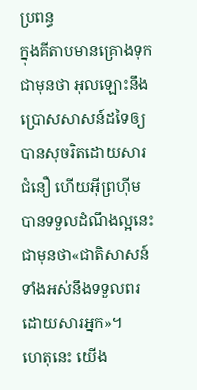ប្រពន្ធ
ក្នុងគីតាបមានគ្រោងទុកជាមុនថា អុលឡោះនឹងប្រោសសាសន៍ដទៃឲ្យបានសុចរិតដោយសារជំនឿ ហើយអ៊ីព្រហ៊ីមបានទទួលដំណឹងល្អនេះជាមុនថា«ជាតិសាសន៍ទាំងអស់នឹងទទួលពរ ដោយសារអ្នក»។
ហេតុនេះ យើង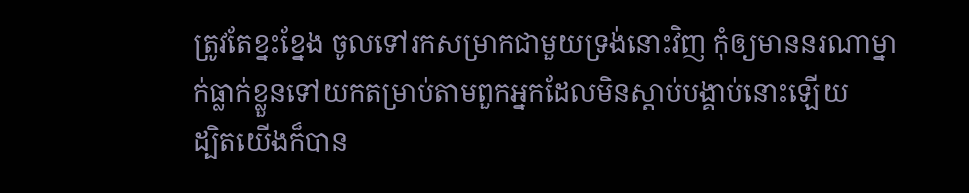ត្រូវតែខ្នះខ្នែង ចូលទៅរកសម្រាកជាមួយទ្រង់នោះវិញ កុំឲ្យមាននរណាម្នាក់ធ្លាក់ខ្លួនទៅយកតម្រាប់តាមពួកអ្នកដែលមិនស្ដាប់បង្គាប់នោះឡើយ
ដ្បិតយើងក៏បាន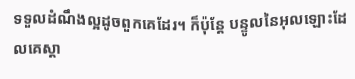ទទួលដំណឹងល្អដូចពួកគេដែរ។ ក៏ប៉ុន្ដែ បន្ទូលនៃអុលឡោះដែលគេស្ដា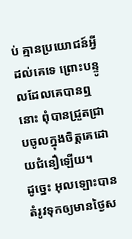ប់ គ្មានប្រយោជន៍អ្វីដល់គេទេ ព្រោះបន្ទូលដែលគេបានឮនោះ ពុំបានជ្រួតជ្រាបចូលក្នុងចិត្ដគេដោយជំនឿឡើយ។
ដូច្នេះ អុលឡោះបានតំរូវទុកឲ្យមានថ្ងៃស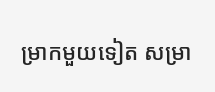ម្រាកមួយទៀត សម្រា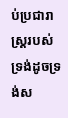ប់ប្រជារាស្ដ្ររបស់ទ្រង់ដូចទ្រង់ស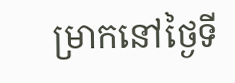ម្រាកនៅថ្ងៃទី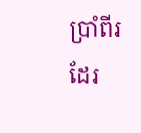ប្រាំពីរដែរ